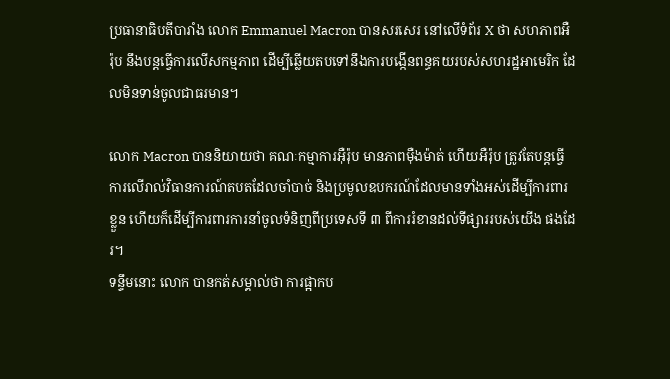ប្រធានាធិបតីបារាំង លោក Emmanuel Macron បានសរសេរ នៅលើទំព័រ X ថា សហភាពអឺរ៉ុប នឹងបន្តធ្វើការលើសកម្មភាព ដើម្បីឆ្លើយតបទៅនឹងការបង្កើនពន្ធគយរបស់សហរដ្ឋអាមេរិក ដែលមិនទាន់ចូលជាធរមាន។

លោក Macron បាននិយាយថា គណៈកម្មាការអ៊ឺរ៉ុប មានភាពម៉ឺងម៉ាត់ ហើយអឺរ៉ុប ត្រូវតែបន្តធ្វើការលើរាល់វិធានការណ៍តបតដែលចាំបាច់ និងប្រមូលឧបករណ៍ដែលមានទាំងអស់ដើម្បីការពារខ្លួន ហើយក៏ដើម្បីការពារការនាំចូលទំនិញពីប្រទេសទី ៣ ពីការរំខានដល់ទីផ្សាររបស់យើង ផងដែរ។
ទន្ទឹមនោះ លោក បានកត់សម្គាល់ថា ការផ្អាកប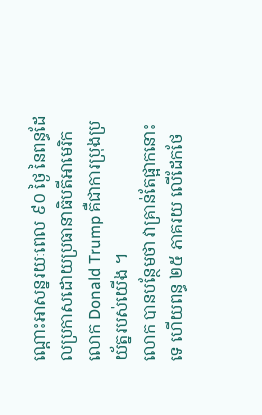ណ្ដោះអាសន្នរយៈពេល ៩០ ថ្ងៃ នៃពន្ធដែលប្រកាសដោយប្រធានាធិបតីអាមេរិក លោក Donald Trump គឺជាការប្រុងប្រយ័ត្នរបស់យើង ។
លោក បានបន្ថែមថា វាគ្រាន់តែផ្អាកនោះទេ ហើយពន្ធ ២៥ ភាគរយ លើដែកថែ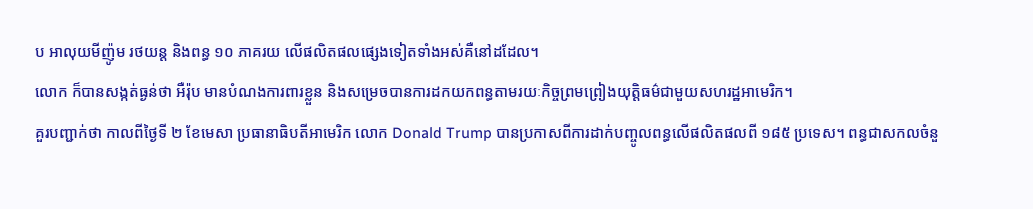ប អាលុយមីញ៉ូម រថយន្ត និងពន្ធ ១០ ភាគរយ លើផលិតផលផ្សេងទៀតទាំងអស់គឺនៅដដែល។
លោក ក៏បានសង្កត់ធ្ងន់ថា អឺរ៉ុប មានបំណងការពារខ្លួន និងសម្រេចបានការដកយកពន្ធតាមរយៈកិច្ចព្រមព្រៀងយុត្តិធម៌ជាមួយសហរដ្ឋអាមេរិក។
គួរបញ្ជាក់ថា កាលពីថ្ងៃទី ២ ខែមេសា ប្រធានាធិបតីអាមេរិក លោក Donald Trump បានប្រកាសពីការដាក់បញ្ចូលពន្ធលើផលិតផលពី ១៨៥ ប្រទេស។ ពន្ធជាសកលចំនួ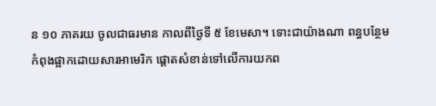ន ១០ ភាគរយ ចូលជាធរមាន កាលពីថ្ងៃទី ៥ ខែមេសា។ ទោះជាយ៉ាងណា ពន្ធបន្ថែម កំពុងផ្អាកដោយសារអាមេរិក ផ្ដោតសំខាន់ទៅលើការយកព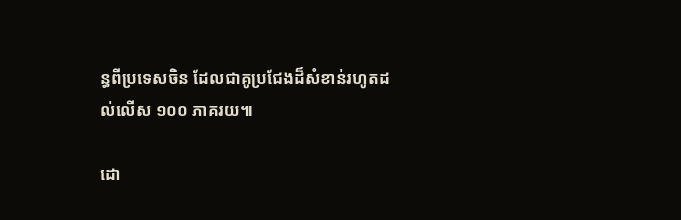ន្ធពីប្រទេសចិន ដែលជាគូប្រជែងដ៏សំខាន់រហូតដល់លើស ១០០ ភាគរយ៕

ដោ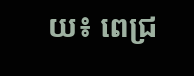យ៖ ពេជ្រ